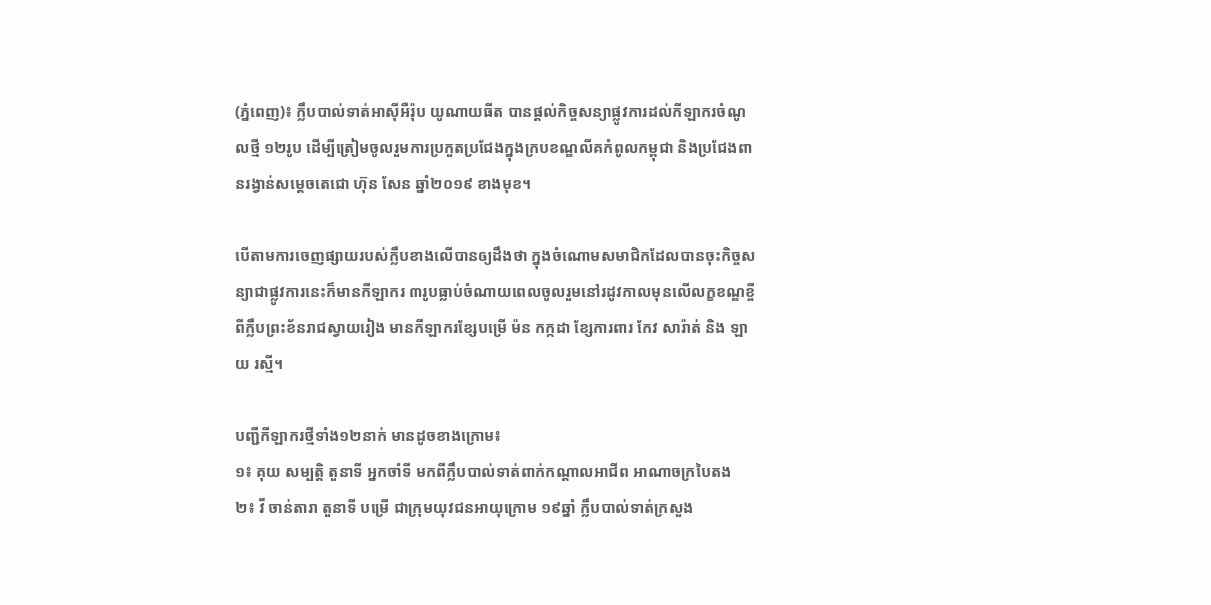(ភ្នំពេញ)៖ ក្លឹបបាល់ទាត់អាស៊ីអឺរ៉ុប យូណាយធីត បានផ្តល់កិច្ចសន្យាផ្លូវការដល់កីឡាករចំណូលថ្មី ១២រូប ដើម្បីត្រៀមចូលរួមការប្រកួតប្រជែងក្នុងក្របខណ្ឌលីគកំពូលកម្ពុជា និងប្រជែងពានរង្វាន់សម្ដេចតេជោ ហ៊ុន សែន ឆ្នាំ២០១៩ ខាងមុខ។

បើតាមការចេញផ្សាយរបស់ក្លឹបខាងលើបានឲ្យដឹងថា ក្នុងចំណោមសមាជិកដែលបានចុះកិច្ចសន្យាជាផ្លូវការនេះក៏មានកីឡាករ ៣រូបធ្លាប់ចំណាយពេលចូលរួមនៅរដូវកាលមុនលើលក្ខខណ្ឌខ្ចីពីក្លឹបព្រះខ័នរាជស្វាយរៀង មានកីឡាករខ្សែបម្រើ ម៉ន កក្កដា ខ្សែការពារ កែវ សារ៉ាត់ និង ឡាយ រស្មី។

បញ្ជីកីឡាករថ្មីទាំង១២នាក់ មានដូចខាងក្រោម៖
១៖ គុយ សម្បត្តិ តួនាទី អ្នកចាំទី មកពីក្លឹបបាល់ទាត់ពាក់កណ្តាលអាជីព អាណាចក្របៃតង
២៖ វី ចាន់តារា តួនាទី បម្រើ ជាក្រុមយុវជនអាយុក្រោម ១៩ឆ្នាំ ក្លឹបបាល់ទាត់ក្រសួង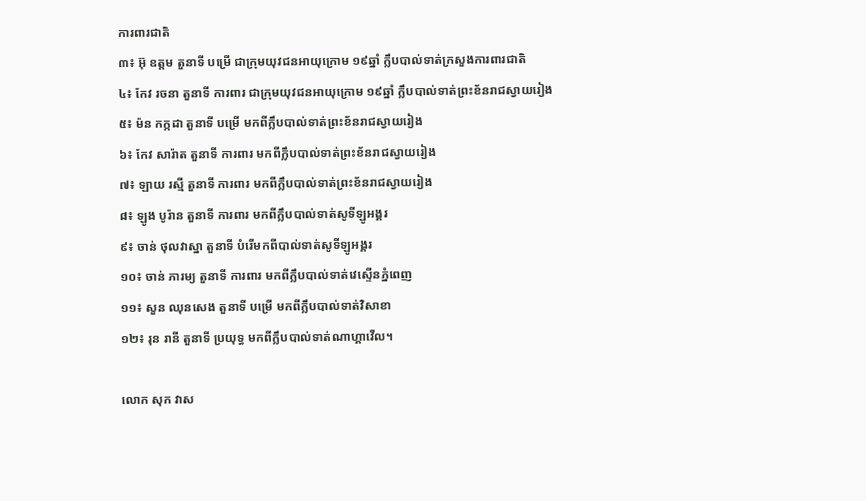ការពារជាតិ
៣៖ អ៊ុ ឧត្តម តួនាទី បម្រើ ជាក្រុមយុវជនអាយុក្រោម ១៩ឆ្នាំ ក្លឹបបាល់ទាត់ក្រសួងការពារជាតិ
៤៖ កែវ រចនា តួនាទី ការពារ ជាក្រុមយុវជនអាយុក្រោម ១៩ឆ្នាំ ក្លឹបបាល់ទាត់ព្រះខ័នរាជស្វាយរៀង
៥៖ ម៉ន កក្កដា តួនាទី បម្រើ មកពីក្លឹបបាល់ទាត់ព្រះខ័នរាជស្វាយរៀង
៦៖ កែវ សារ៉ាត តួនាទី ការពារ មកពីក្លឹបបាល់ទាត់ព្រះខ័នរាជស្វាយរៀង
៧៖ ឡាយ រស្មី តួនាទី ការពារ មកពីក្លឹបបាល់ទាត់ព្រះខ័នរាជស្វាយរៀង
៨៖ ឡូង បូរ៉ាន តួនាទី ការពារ មកពីក្លឹបបាល់ទាត់សូទីឡូអង្គរ
៩៖ ចាន់ ថុលវាស្នា តួនាទី បំរើមកពីបាល់ទាត់សូទីឡូអង្គរ
១០៖ ចាន់ ភារម្យ តួនាទី ការពារ មកពីក្លឹបបាល់ទាត់វេស្ទើនភ្នំពេញ
១១៖ សួន ឈុនសេង តួនាទី បម្រើ មកពីក្លឹបបាល់ទាត់វិសាខា
១២៖ រុន រានី តួនាទី ប្រយុទ្ធ មកពីក្លឹបបាល់ទាត់ណាហ្គាវើល។

លោក សុក វាស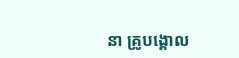នា គ្រូបង្គោល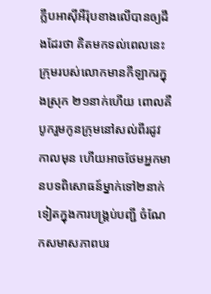ក្លឹបអាស៊ីអឺរ៉ុបខាងលើបានឲ្យដឹងដែរថា គិតមកទល់ពេលនេះក្រុមរបស់លោកមានកីឡាករក្នុងស្រុក ២១នាក់ហើយ ពោលគឺបូករួមកូនក្រុមនៅសល់ពីរដូវកាលមុន ហើយអាចថែមអ្នកមានបទពិសោធន៍ម្នាក់ទៅ២នាក់ទៀតក្នុងការបង្គ្រប់បញ្ជី ចំណែកសមាសភាពបរ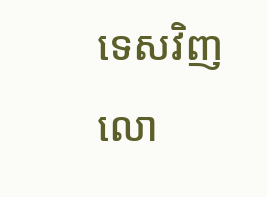ទេសវិញ លោ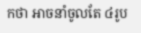កថា អាចនាំចូលតែ ៤រូប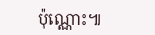ប៉ុណ្ណោះ៕